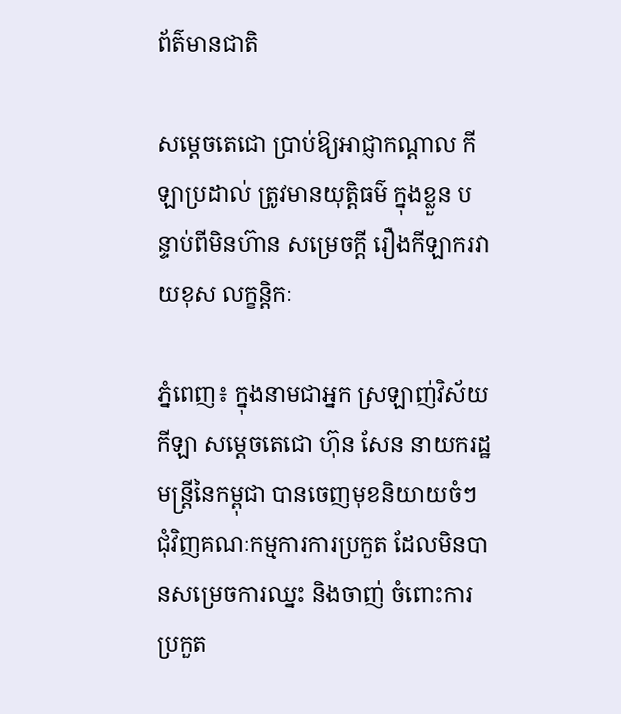ព័ត៌មានជាតិ

សម្ដេចតេជោ ប្រាប់ឱ្យអាជ្ញាកណ្តាល កីឡាប្រដាល់ ត្រូវមានយុត្តិធម៌ ក្នុងខ្លួន បន្ទាប់ពីមិនហ៊ាន សម្រេចក្តី រឿងកីឡាករវាយខុស លក្ខន្តិកៈ

ភ្នំពេញ៖ ក្នុងនាមជាអ្នក ស្រឡាញ់វិស័យកីឡា សម្ដេចតេជោ ហ៊ុន សែន នាយករដ្ឋមន្រ្តីនៃកម្ពុជា បានចេញមុខនិយាយចំៗ ជុំវិញគណៈកម្មការការប្រកួត ដែលមិនបានសម្រេចការឈ្នះ និងចាញ់ ចំពោះការប្រកួត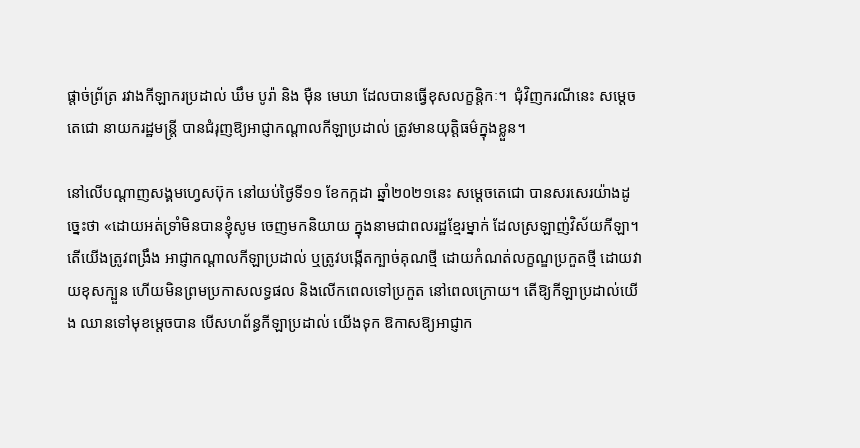ផ្តាច់ព្រ័ត្រ រវាងកីឡាករប្រដាល់ ឃឹម បូរ៉ា និង ម៉ឺន មេឃា ដែលបានធ្វើខុសលក្ខន្តិកៈ។  ជុំវិញករណីនេះ សម្ដេចតេជោ នាយករដ្ឋមន្រ្តី បានជំរុញឱ្យអាជ្ញាកណ្តាលកីឡាប្រដាល់ ត្រូវមានយុត្តិធម៌ក្នុងខ្លួន។

នៅលើបណ្ដាញសង្គមហ្វេសប៊ុក នៅយប់ថ្ងៃទី១១ ខែកក្កដា ឆ្នាំ២០២១នេះ សម្ដេចតេជោ បានសរសេរយ៉ាងដូច្នេះថា «ដោយអត់ទ្រាំមិនបានខ្ញុំសូម ចេញមកនិយាយ ក្នុងនាមជាពលរដ្ឋខ្មែរម្នាក់ ដែលស្រឡាញ់វិស័យកីឡា។ តើយើងត្រូវពង្រឹង អាជ្ញាកណ្តាលកីឡាប្រដាល់ ឬត្រូវបង្កើតក្បាច់គុណថ្មី ដោយកំណត់លក្ខណ្ឌប្រកួតថ្មី ដោយវាយខុសក្បួន ហើយមិនព្រមប្រកាសលទ្ធផល និងលើកពេលទៅប្រកួត នៅពេលក្រោយ។ តើឱ្យកីឡាប្រដាល់យើង ឈានទៅមុខម្តេចបាន បើសហព័ន្ធកីឡាប្រដាល់ យើងទុក ឱកាសឱ្យអាជ្ញាក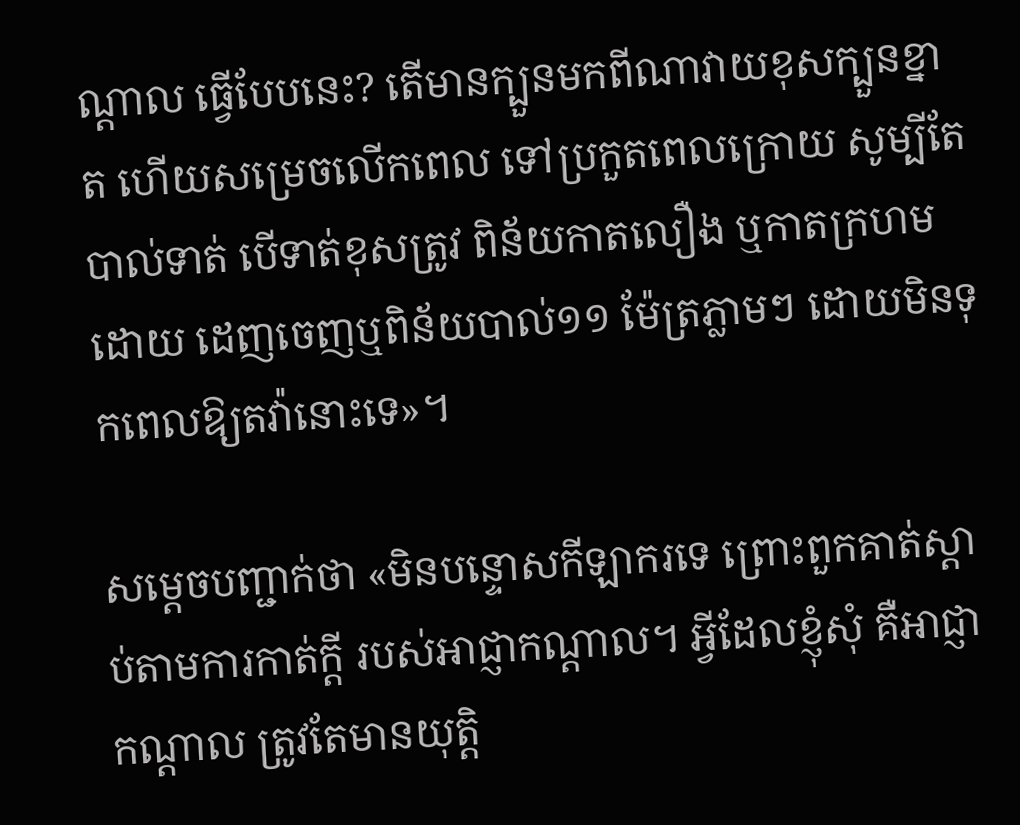ណ្តាល ធ្វើបែបនេះ? តើមានក្បួនមកពីណាវាយខុសក្បួនខ្នាត ហើយសម្រេចលើកពេល ទៅប្រកួតពេលក្រោយ សូម្បីតែបាល់ទាត់ បើទាត់ខុសត្រូវ ពិន័យកាតលឿង ឬកាតក្រហមដោយ ដេញចេញឬពិន័យបាល់១១ ម៉ែត្រភ្លាមៗ ដោយមិនទុកពេលឱ្យតវ៉ានោះទេ»។

សម្ដេចបញ្ជាក់ថា «មិនបន្ទោសកីឡាករទេ ព្រោះពួកគាត់ស្តាប់តាមការកាត់ក្តី របស់អាជ្ញាកណ្តាល។ អ្វីដែលខ្ញុំសុំ គឺអាជ្ញាកណ្តាល ត្រូវតែមានយុត្តិ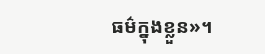ធម៌ក្នុងខ្លួន»។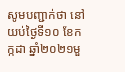សូមបញ្ជាក់ថា នៅយប់ថ្ងៃទី១០ ខែកក្កដា ឆ្នាំ២០២១មួ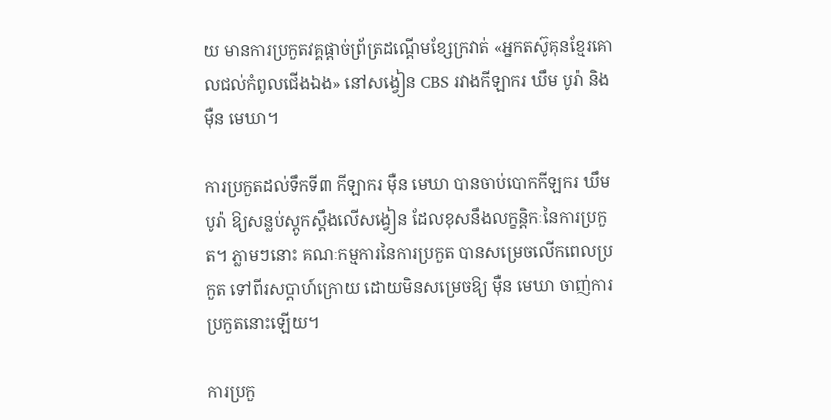យ មានការប្រកួតវគ្គផ្តាច់ព្រ័ត្រដណ្តើមខ្សែក្រវាត់ «អ្នកតស៊ូគុនខ្មែរគោលជល់កំពូលជើងឯង» នៅសង្វៀន CBS រវាងកីឡាករ ឃឹម បូរ៉ា និង ម៉ឺន មេឃា។

ការប្រកួតដល់ទឹកទី៣ កីឡាករ ម៉ឺន មេឃា បានចាប់បោកកីឡករ ឃឹម បូរ៉ា ឱ្យសន្លប់ស្តូកស្តឹងលើសង្វៀន ដែលខុសនឹងលក្ខន្តិកៈនៃការប្រកួត។ ភ្លាមៗនោះ គណៈកម្មការនៃការប្រកួត បានសម្រេចលើកពេលប្រកួត ទៅពីរសប្តាហ៍ក្រោយ ដោយមិនសម្រេចឱ្យ ម៉ឺន មេឃា ចាញ់ការប្រកួតនោះឡើយ។

ការប្រកួ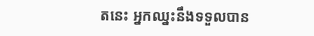តនេះ អ្នកឈ្នះនឹងទទួលបាន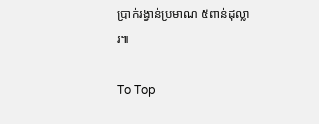ប្រាក់រង្វាន់ប្រមាណ ៥ពាន់ដុល្លារ៕

To Top